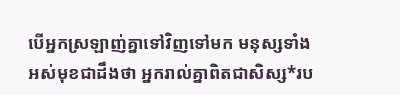បើអ្នកស្រឡាញ់គ្នាទៅវិញទៅមក មនុស្សទាំងអស់មុខជាដឹងថា អ្នករាល់គ្នាពិតជាសិស្ស*រប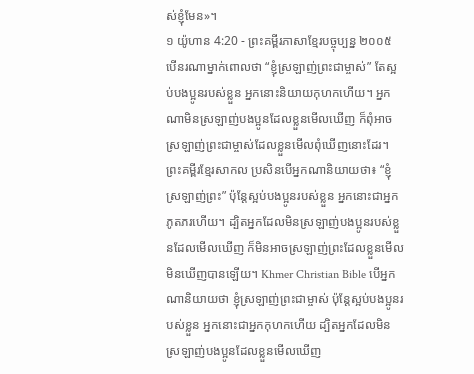ស់ខ្ញុំមែន»។
១ យ៉ូហាន 4:20 - ព្រះគម្ពីរភាសាខ្មែរបច្ចុប្បន្ន ២០០៥ បើនរណាម្នាក់ពោលថា “ខ្ញុំស្រឡាញ់ព្រះជាម្ចាស់” តែស្អប់បងប្អូនរបស់ខ្លួន អ្នកនោះនិយាយកុហកហើយ។ អ្នកណាមិនស្រឡាញ់បងប្អូនដែលខ្លួនមើលឃើញ ក៏ពុំអាចស្រឡាញ់ព្រះជាម្ចាស់ដែលខ្លួនមើលពុំឃើញនោះដែរ។ ព្រះគម្ពីរខ្មែរសាកល ប្រសិនបើអ្នកណានិយាយថា៖ “ខ្ញុំស្រឡាញ់ព្រះ” ប៉ុន្តែស្អប់បងប្អូនរបស់ខ្លួន អ្នកនោះជាអ្នកភូតភរហើយ។ ដ្បិតអ្នកដែលមិនស្រឡាញ់បងប្អូនរបស់ខ្លួនដែលមើលឃើញ ក៏មិនអាចស្រឡាញ់ព្រះដែលខ្លួនមើលមិនឃើញបានឡើយ។ Khmer Christian Bible បើអ្នកណានិយាយថា ខ្ញុំស្រឡាញ់ព្រះជាម្ចាស់ ប៉ុន្ដែស្អប់បងប្អូនរបស់ខ្លួន អ្នកនោះជាអ្នកកុហកហើយ ដ្បិតអ្នកដែលមិនស្រឡាញ់បងប្អូនដែលខ្លួនមើលឃើញ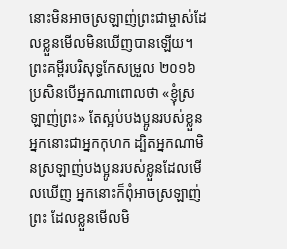នោះមិនអាចស្រឡាញ់ព្រះជាម្ចាស់ដែលខ្លួនមើលមិនឃើញបានឡើយ។ ព្រះគម្ពីរបរិសុទ្ធកែសម្រួល ២០១៦ ប្រសិនបើអ្នកណាពោលថា «ខ្ញុំស្រឡាញ់ព្រះ» តែស្អប់បងប្អូនរបស់ខ្លួន អ្នកនោះជាអ្នកកុហក ដ្បិតអ្នកណាមិនស្រឡាញ់បងប្អូនរបស់ខ្លួនដែលមើលឃើញ អ្នកនោះក៏ពុំអាចស្រឡាញ់ព្រះ ដែលខ្លួនមើលមិ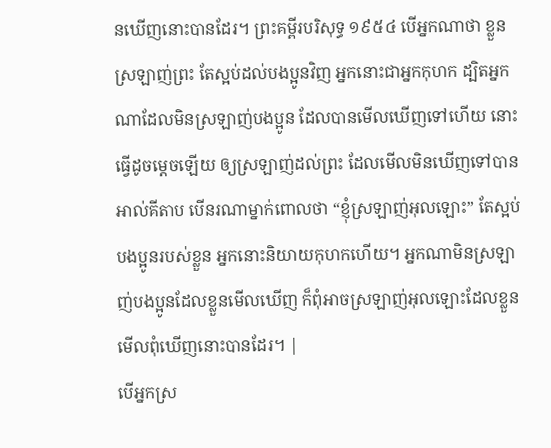នឃើញនោះបានដែរ។ ព្រះគម្ពីរបរិសុទ្ធ ១៩៥៤ បើអ្នកណាថា ខ្លួនស្រឡាញ់ព្រះ តែស្អប់ដល់បងប្អូនវិញ អ្នកនោះជាអ្នកកុហក ដ្បិតអ្នកណាដែលមិនស្រឡាញ់បងប្អូន ដែលបានមើលឃើញទៅហើយ នោះធ្វើដូចម្តេចឡើយ ឲ្យស្រឡាញ់ដល់ព្រះ ដែលមើលមិនឃើញទៅបាន អាល់គីតាប បើនរណាម្នាក់ពោលថា “ខ្ញុំស្រឡាញ់អុលឡោះ” តែស្អប់បងប្អូនរបស់ខ្លួន អ្នកនោះនិយាយកុហកហើយ។ អ្នកណាមិនស្រឡាញ់បងប្អូនដែលខ្លួនមើលឃើញ ក៏ពុំអាចស្រឡាញ់អុលឡោះដែលខ្លួនមើលពុំឃើញនោះបានដែរ។ |
បើអ្នកស្រ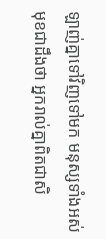ឡាញ់គ្នាទៅវិញទៅមក មនុស្សទាំងអស់មុខជាដឹងថា អ្នករាល់គ្នាពិតជាសិ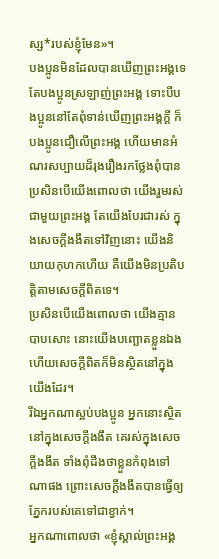ស្ស*របស់ខ្ញុំមែន»។
បងប្អូនមិនដែលបានឃើញព្រះអង្គទេ តែបងប្អូនស្រឡាញ់ព្រះអង្គ ទោះបីបងប្អូននៅតែពុំទាន់ឃើញព្រះអង្គក្ដី ក៏បងប្អូនជឿលើព្រះអង្គ ហើយមានអំណរសប្បាយដ៏រុងរឿងរកថ្លែងពុំបាន
ប្រសិនបើយើងពោលថា យើងរួមរស់ជាមួយព្រះអង្គ តែយើងបែរជារស់ ក្នុងសេចក្ដីងងឹតទៅវិញនោះ យើងនិយាយកុហកហើយ គឺយើងមិនប្រតិបត្តិតាមសេចក្ដីពិតទេ។
ប្រសិនបើយើងពោលថា យើងគ្មានបាបសោះ នោះយើងបញ្ឆោតខ្លួនឯង ហើយសេចក្ដីពិតក៏មិនស្ថិតនៅក្នុងយើងដែរ។
រីឯអ្នកណាស្អប់បងប្អូន អ្នកនោះស្ថិតនៅក្នុងសេចក្ដីងងឹត គេរស់ក្នុងសេចក្ដីងងឹត ទាំងពុំដឹងថាខ្លួនកំពុងទៅណាផង ព្រោះសេចក្ដីងងឹតបានធ្វើឲ្យភ្នែករបស់គេទៅជាខ្វាក់។
អ្នកណាពោលថា «ខ្ញុំស្គាល់ព្រះអង្គ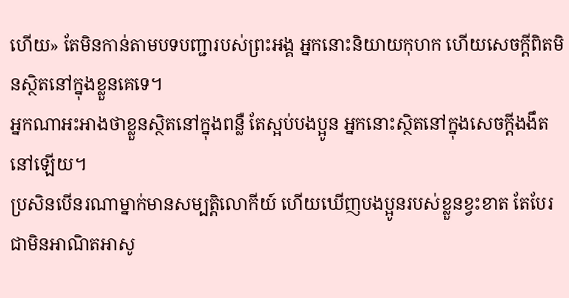ហើយ» តែមិនកាន់តាមបទបញ្ជារបស់ព្រះអង្គ អ្នកនោះនិយាយកុហក ហើយសេចក្ដីពិតមិនស្ថិតនៅក្នុងខ្លួនគេទេ។
អ្នកណាអះអាងថាខ្លួនស្ថិតនៅក្នុងពន្លឺ តែស្អប់បងប្អូន អ្នកនោះស្ថិតនៅក្នុងសេចក្ដីងងឹតនៅឡើយ។
ប្រសិនបើនរណាម្នាក់មានសម្បត្តិលោកីយ៍ ហើយឃើញបងប្អូនរបស់ខ្លួនខ្វះខាត តែបែរជាមិនអាណិតអាសូ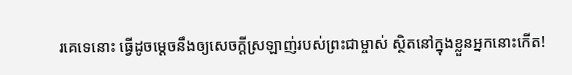រគេទេនោះ ធ្វើដូចម្ដេចនឹងឲ្យសេចក្ដីស្រឡាញ់របស់ព្រះជាម្ចាស់ ស្ថិតនៅក្នុងខ្លួនអ្នកនោះកើត!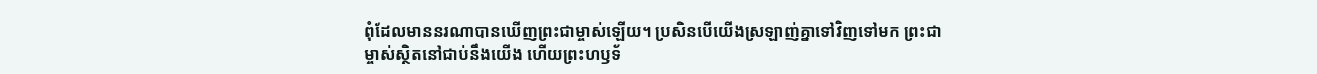ពុំដែលមាននរណាបានឃើញព្រះជាម្ចាស់ឡើយ។ ប្រសិនបើយើងស្រឡាញ់គ្នាទៅវិញទៅមក ព្រះជាម្ចាស់ស្ថិតនៅជាប់នឹងយើង ហើយព្រះហឫទ័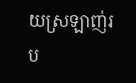យស្រឡាញ់រប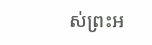ស់ព្រះអ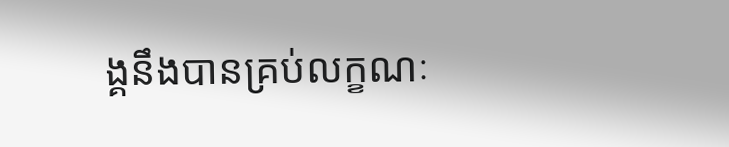ង្គនឹងបានគ្រប់លក្ខណៈ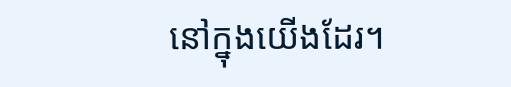នៅក្នុងយើងដែរ។